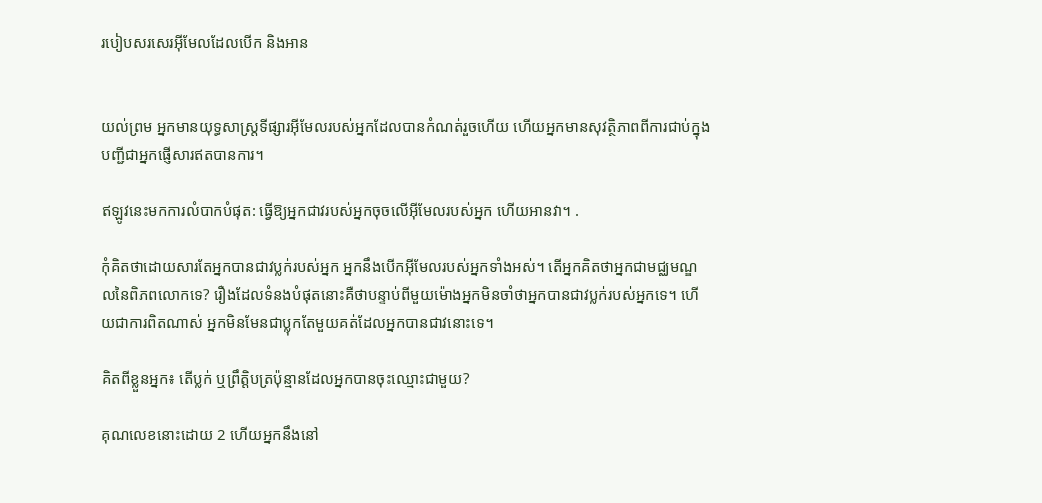របៀបសរសេរអ៊ីមែលដែលបើក និងអាន


យល់ព្រម អ្នកមានយុទ្ធសាស្ត្រទីផ្សារអ៊ីមែលរបស់អ្នកដែលបានកំណត់រួចហើយ ហើយអ្នកមានសុវត្ថិភាពពីការជាប់ក្នុងបញ្ជីជាអ្នកផ្ញើសារឥតបានការ។

ឥឡូវនេះមកការលំបាកបំផុត: ធ្វើឱ្យអ្នកជាវរបស់អ្នកចុចលើអ៊ីមែលរបស់អ្នក ហើយអានវា។ .

កុំគិតថាដោយសារតែអ្នកបានជាវប្លក់របស់អ្នក អ្នកនឹងបើកអ៊ីមែលរបស់អ្នកទាំងអស់។ តើអ្នកគិតថាអ្នកជាមជ្ឈមណ្ឌលនៃពិភពលោកទេ? រឿងដែលទំនងបំផុតនោះគឺថាបន្ទាប់ពីមួយម៉ោងអ្នកមិនចាំថាអ្នកបានជាវប្លក់របស់អ្នកទេ។ ហើយជាការពិតណាស់ អ្នកមិនមែនជាប្លុកតែមួយគត់ដែលអ្នកបានជាវនោះទេ។

គិតពីខ្លួនអ្នក៖ តើប្លក់ ឬព្រឹត្តិបត្រប៉ុន្មានដែលអ្នកបានចុះឈ្មោះជាមួយ?

គុណលេខនោះដោយ 2 ហើយអ្នកនឹងនៅ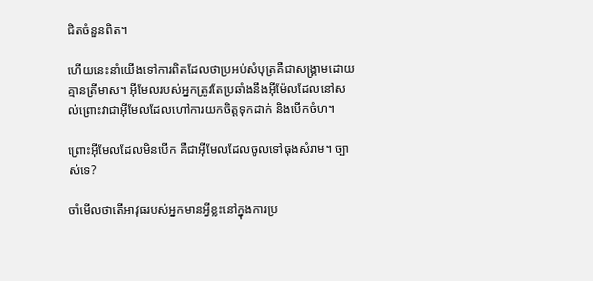ជិតចំនួនពិត។

ហើយនេះនាំយើងទៅការពិតដែលថាប្រអប់សំបុត្រគឺជាសង្រ្គាមដោយគ្មានត្រីមាស។ អ៊ីមែលរបស់អ្នកត្រូវតែប្រឆាំងនឹងអ៊ីម៉ែលដែលនៅសល់ព្រោះវាជាអ៊ីមែលដែលហៅការយកចិត្តទុកដាក់ និងបើកចំហ។

ព្រោះអ៊ីមែលដែលមិនបើក គឺជាអ៊ីមែលដែលចូលទៅធុងសំរាម។ ច្បាស់ទេ?

ចាំមើលថាតើអាវុធរបស់អ្នកមានអ្វីខ្លះនៅក្នុងការប្រ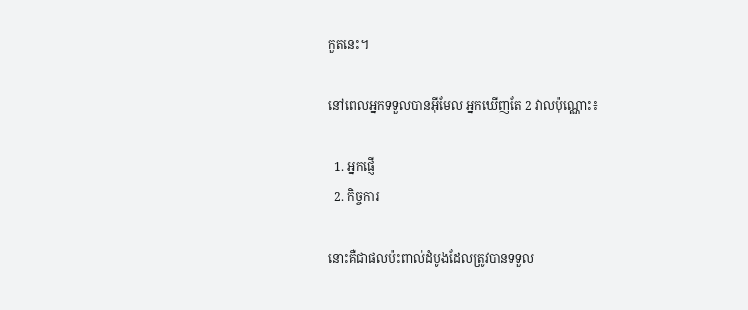កួតនេះ។

នៅពេលអ្នកទទួលបានអ៊ីមែល អ្នកឃើញតែ 2 វាលប៉ុណ្ណោះ៖

  1. អ្នកផ្ញើ
  2. កិច្ចការ

នោះគឺជាផលប៉ះពាល់ដំបូងដែលត្រូវបានទទួល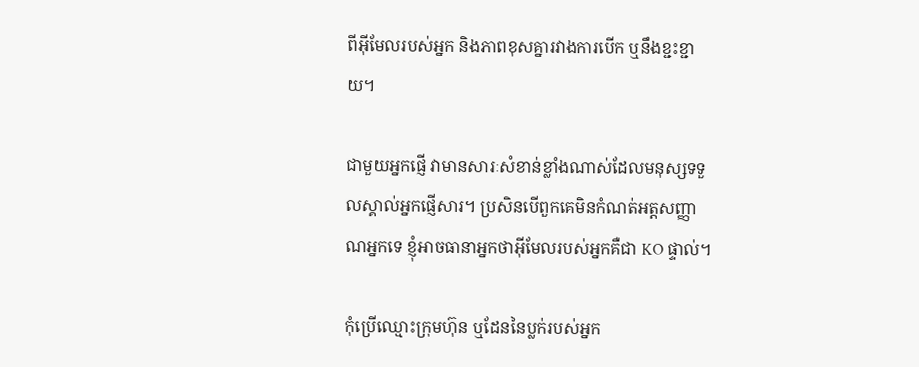ពីអ៊ីមែលរបស់អ្នក និងភាពខុសគ្នារវាងការបើក ឬនឹងខ្ជះខ្ជាយ។

ជាមួយអ្នកផ្ញើ វាមានសារៈសំខាន់ខ្លាំងណាស់ដែលមនុស្សទទួលស្គាល់អ្នកផ្ញើសារ។ ប្រសិនបើពួកគេមិនកំណត់អត្តសញ្ញាណអ្នកទេ ខ្ញុំអាចធានាអ្នកថាអ៊ីមែលរបស់អ្នកគឺជា KO ផ្ទាល់។

កុំប្រើឈ្មោះក្រុមហ៊ុន ឬដែននៃប្លក់របស់អ្នក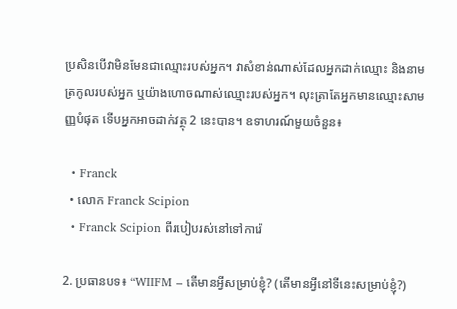ប្រសិនបើវាមិនមែនជាឈ្មោះរបស់អ្នក។ វាសំខាន់ណាស់ដែលអ្នកដាក់ឈ្មោះ និងនាមត្រកូលរបស់អ្នក ឬយ៉ាងហោចណាស់ឈ្មោះរបស់អ្នក។ លុះត្រាតែអ្នកមានឈ្មោះសាមញ្ញបំផុត ទើបអ្នកអាចដាក់វត្ថុ 2 នេះបាន។ ឧទាហរណ៍មួយចំនួន៖

  • Franck
  • លោក Franck Scipion
  • Franck Scipion ពីរបៀបរស់នៅទៅការ៉េ

2. ប្រធានបទ៖ “WIIFM – តើមានអ្វីសម្រាប់ខ្ញុំ? (តើមានអ្វីនៅទីនេះសម្រាប់ខ្ញុំ?)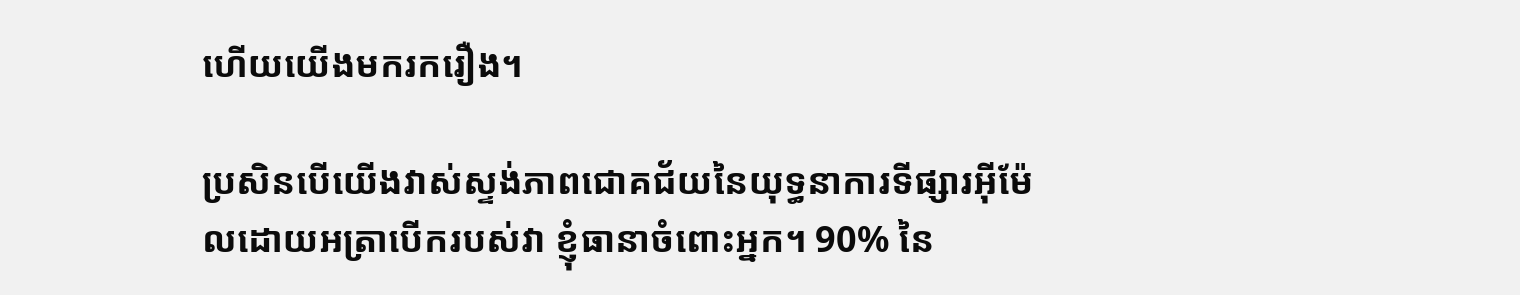ហើយយើងមករករឿង។

ប្រសិនបើយើងវាស់ស្ទង់ភាពជោគជ័យនៃយុទ្ធនាការទីផ្សារអ៊ីម៉ែលដោយអត្រាបើករបស់វា ខ្ញុំធានាចំពោះអ្នក។ 90% នៃ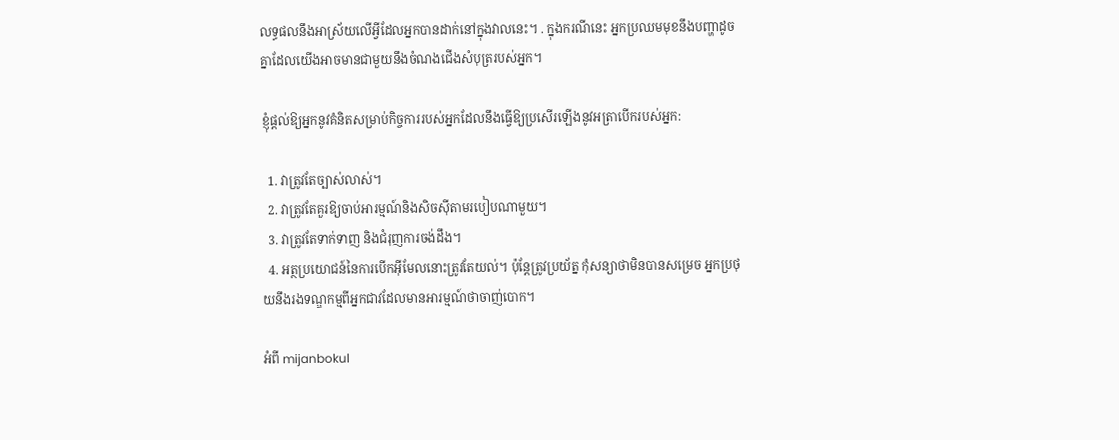លទ្ធផលនឹងអាស្រ័យលើអ្វីដែលអ្នកបានដាក់នៅក្នុងវាលនេះ។ . ក្នុងករណីនេះ អ្នកប្រឈមមុខនឹងបញ្ហាដូចគ្នាដែលយើងអាចមានជាមួយនឹងចំណងជើងសំបុត្ររបស់អ្នក។

ខ្ញុំផ្តល់ឱ្យអ្នកនូវគំនិតសម្រាប់កិច្ចការរបស់អ្នកដែលនឹងធ្វើឱ្យប្រសើរឡើងនូវអត្រាបើករបស់អ្នក:

  1. វាត្រូវតែច្បាស់លាស់។
  2. វាត្រូវតែគួរឱ្យចាប់អារម្មណ៍និងសិចស៊ីតាមរបៀបណាមួយ។
  3. វាត្រូវតែទាក់ទាញ និងជំរុញការចង់ដឹង។
  4. អត្ថប្រយោជន៍នៃការបើកអ៊ីមែលនោះត្រូវតែយល់។ ប៉ុន្តែត្រូវប្រយ័ត្ន កុំសន្យាថាមិនបានសម្រេច អ្នកប្រថុយនឹងរងទណ្ឌកម្មពីអ្នកជាវដែលមានអារម្មណ៍ថាចាញ់បោក។

អំពី mijanbokul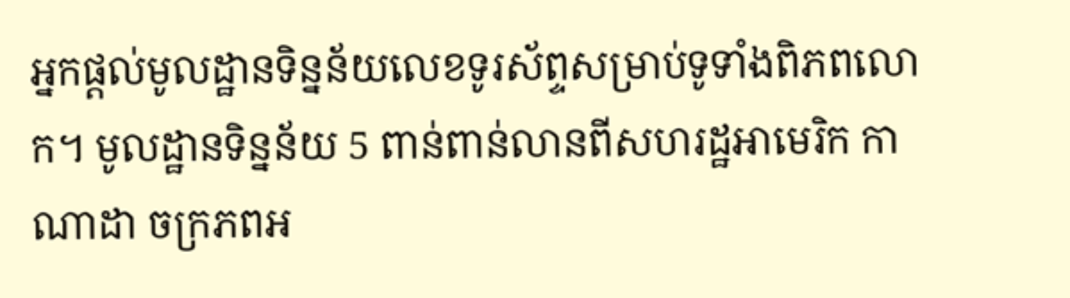អ្នកផ្តល់មូលដ្ឋានទិន្នន័យលេខទូរស័ព្ទសម្រាប់ទូទាំងពិភពលោក។ មូលដ្ឋានទិន្នន័យ 5 ពាន់ពាន់លានពីសហរដ្ឋអាមេរិក កាណាដា ចក្រភពអ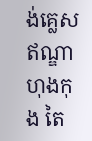ង់គ្លេស ឥណ្ឌា ហុងកុង តៃ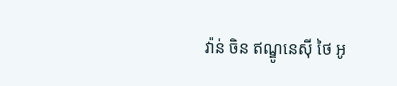វ៉ាន់ ចិន ឥណ្ឌូនេស៊ី ថៃ អូ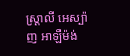ស្ត្រាលី អេស្ប៉ាញ អាឡឺម៉ង់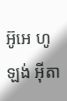អ៊ូអេ ហូឡង់ អ៊ីតា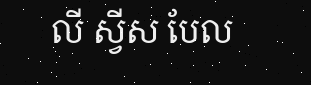លី ស្វីស បែល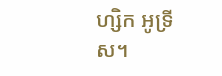ហ្សិក អូទ្រីស។